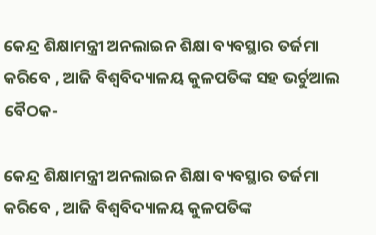କେନ୍ଦ୍ର ଶିକ୍ଷାମନ୍ତ୍ରୀ ଅନଲାଇନ ଶିକ୍ଷା ବ୍ୟବସ୍ଥାର ତର୍ଜମା କରିବେ , ଆଜି ବିଶ୍ବବିଦ୍ୟାଳୟ କୁଳପତିଙ୍କ ସହ ଭର୍ଚୁଆଲ ବୈଠକ-

କେନ୍ଦ୍ର ଶିକ୍ଷାମନ୍ତ୍ରୀ ଅନଲାଇନ ଶିକ୍ଷା ବ୍ୟବସ୍ଥାର ତର୍ଜମା କରିବେ , ଆଜି ବିଶ୍ବବିଦ୍ୟାଳୟ କୁଳପତିଙ୍କ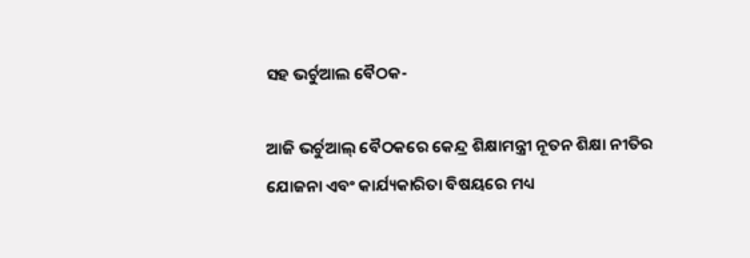ସହ ଭର୍ଚୁଆଲ ବୈଠକ-

ଆଜି ଭର୍ଚୁଆଲ୍ ବୈଠକରେ କେନ୍ଦ୍ର ଶିକ୍ଷାମନ୍ତ୍ରୀ ନୂତନ ଶିକ୍ଷା ନୀତିର ଯୋଜନା ଏବଂ କାର୍ଯ୍ୟକାରିତା ବିଷୟରେ ମଧ୍ୟ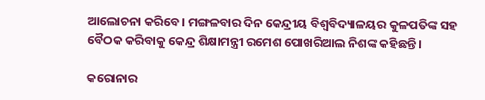ଆଲୋଚନା କରିବେ। ମଙ୍ଗଳବାର ଦିନ କେନ୍ଦ୍ରୀୟ ବିଶ୍ୱବିଦ୍ୟାଳୟର କୁଳପତିଙ୍କ ସହ ବୈଠକ କରିବାକୁ କେନ୍ଦ୍ର ଶିକ୍ଷାମନ୍ତ୍ରୀ ରମେଶ ପୋଖରିଆଲ ନିଶଙ୍କ କହିଛନ୍ତି ।

କରୋନାର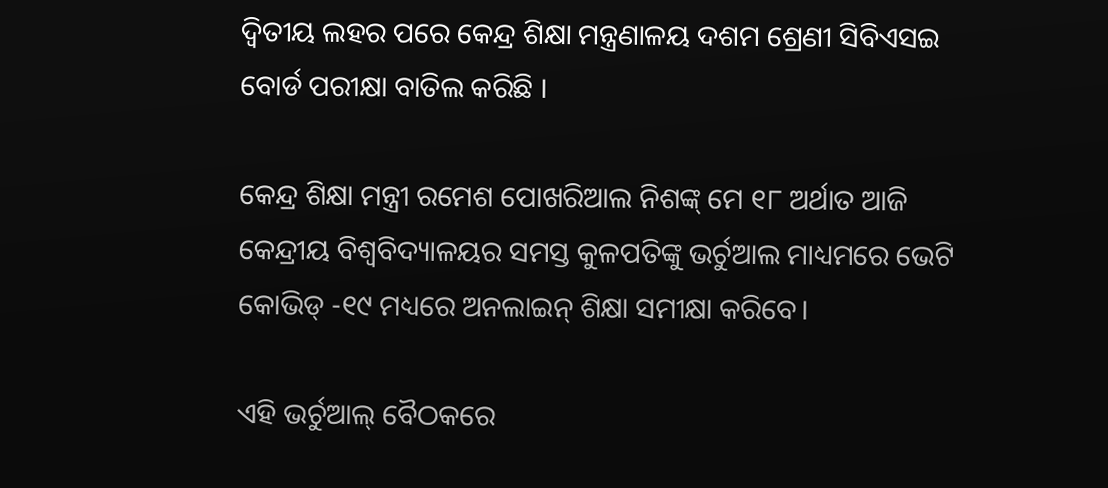ଦ୍ୱିତୀୟ ଲହର ପରେ କେନ୍ଦ୍ର ଶିକ୍ଷା ମନ୍ତ୍ରଣାଳୟ ଦଶମ ଶ୍ରେଣୀ ସିବିଏସଇ ବୋର୍ଡ ପରୀକ୍ଷା ବାତିଲ କରିଛି ।

କେନ୍ଦ୍ର ଶିକ୍ଷା ମନ୍ତ୍ରୀ ରମେଶ ପୋଖରିଆଲ ନିଶଙ୍କ୍ ମେ ୧୮ ଅର୍ଥାତ ଆଜି କେନ୍ଦ୍ରୀୟ ବିଶ୍ୱବିଦ୍ୟାଳୟର ସମସ୍ତ କୁଳପତିଙ୍କୁ ଭର୍ଚୁଆଲ ମାଧ୍ୟମରେ ଭେଟି କୋଭିଡ୍ -୧୯ ମଧ୍ୟରେ ଅନଲାଇନ୍ ଶିକ୍ଷା ସମୀକ୍ଷା କରିବେ।

ଏହି ଭର୍ଚୁଆଲ୍ ବୈଠକରେ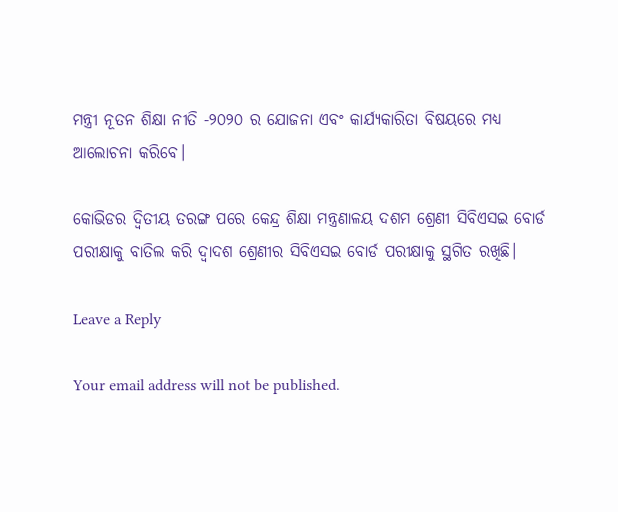ମନ୍ତ୍ରୀ ନୂତନ ଶିକ୍ଷା ନୀତି -୨୦୨୦ ର ଯୋଜନା ଏବଂ କାର୍ଯ୍ୟକାରିତା ବିଷୟରେ ମଧ୍ୟ ଆଲୋଚନା କରିବେ।

କୋଭିଡର ଦ୍ୱିତୀୟ ତରଙ୍ଗ ପରେ କେନ୍ଦ୍ର ଶିକ୍ଷା ମନ୍ତ୍ରଣାଳୟ ଦଶମ ଶ୍ରେଣୀ ସିବିଏସଇ ବୋର୍ଡ ପରୀକ୍ଷାକୁ ବାତିଲ କରି ଦ୍ୱାଦଶ ଶ୍ରେଣୀର ସିବିଏସଇ ବୋର୍ଡ ପରୀକ୍ଷାକୁ ସ୍ଥଗିତ ରଖିଛି।

Leave a Reply

Your email address will not be published.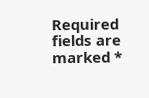Required fields are marked *